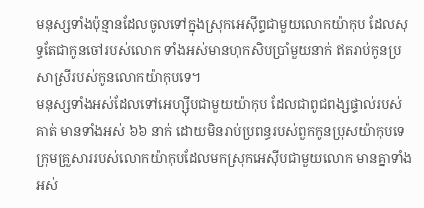មនុស្សទាំងប៉ុន្មានដែលចូលទៅក្នុងស្រុកអេស៊ីព្ទជាមួយលោកយ៉ាកុប ដែលសុទ្ធតែជាកូនចៅរបស់លោក ទាំងអស់មានហុកសិបប្រាំមួយនាក់ ឥតរាប់កូនប្រសាស្រីរបស់កូនលោកយ៉ាកុបទេ។
មនុស្សទាំងអស់ដែលទៅអេហ្ស៊ីបជាមួយយ៉ាកុប ដែលជាពូជពង្សផ្ទាល់របស់គាត់ មានទាំងអស់ ៦៦ នាក់ ដោយមិនរាប់ប្រពន្ធរបស់ពួកកូនប្រុសយ៉ាកុបទេ
ក្រុមគ្រួសាររបស់លោកយ៉ាកុបដែលមកស្រុកអេស៊ីបជាមួយលោក មានគ្នាទាំងអស់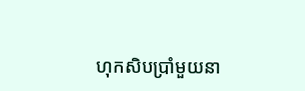ហុកសិបប្រាំមួយនា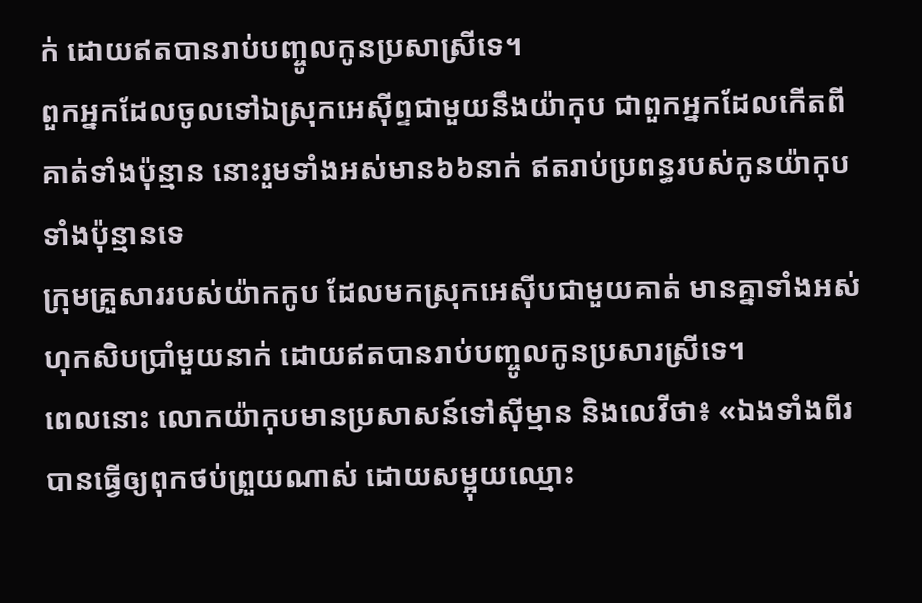ក់ ដោយឥតបានរាប់បញ្ចូលកូនប្រសាស្រីទេ។
ពួកអ្នកដែលចូលទៅឯស្រុកអេស៊ីព្ទជាមួយនឹងយ៉ាកុប ជាពួកអ្នកដែលកើតពីគាត់ទាំងប៉ុន្មាន នោះរួមទាំងអស់មាន៦៦នាក់ ឥតរាប់ប្រពន្ធរបស់កូនយ៉ាកុបទាំងប៉ុន្មានទេ
ក្រុមគ្រួសាររបស់យ៉ាកកូប ដែលមកស្រុកអេស៊ីបជាមួយគាត់ មានគ្នាទាំងអស់ ហុកសិបប្រាំមួយនាក់ ដោយឥតបានរាប់បញ្ចូលកូនប្រសារស្រីទេ។
ពេលនោះ លោកយ៉ាកុបមានប្រសាសន៍ទៅស៊ីម្មាន និងលេវីថា៖ «ឯងទាំងពីរបានធ្វើឲ្យពុកថប់ព្រួយណាស់ ដោយសម្អុយឈ្មោះ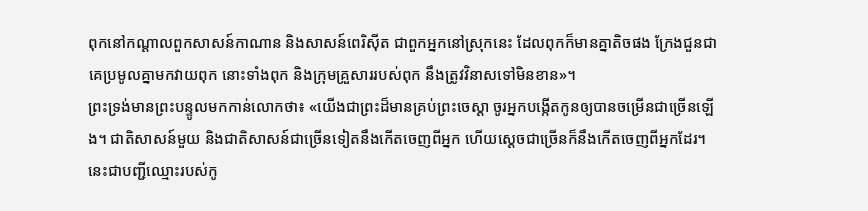ពុកនៅកណ្ដាលពួកសាសន៍កាណាន និងសាសន៍ពេរិស៊ីត ជាពួកអ្នកនៅស្រុកនេះ ដែលពុកក៏មានគ្នាតិចផង ក្រែងជួនជាគេប្រមូលគ្នាមកវាយពុក នោះទាំងពុក និងក្រុមគ្រួសាររបស់ពុក នឹងត្រូវវិនាសទៅមិនខាន»។
ព្រះទ្រង់មានព្រះបន្ទូលមកកាន់លោកថា៖ «យើងជាព្រះដ៏មានគ្រប់ព្រះចេស្តា ចូរអ្នកបង្កើតកូនឲ្យបានចម្រើនជាច្រើនឡើង។ ជាតិសាសន៍មួយ និងជាតិសាសន៍ជាច្រើនទៀតនឹងកើតចេញពីអ្នក ហើយស្តេចជាច្រើនក៏នឹងកើតចេញពីអ្នកដែរ។
នេះជាបញ្ជីឈ្មោះរបស់កូ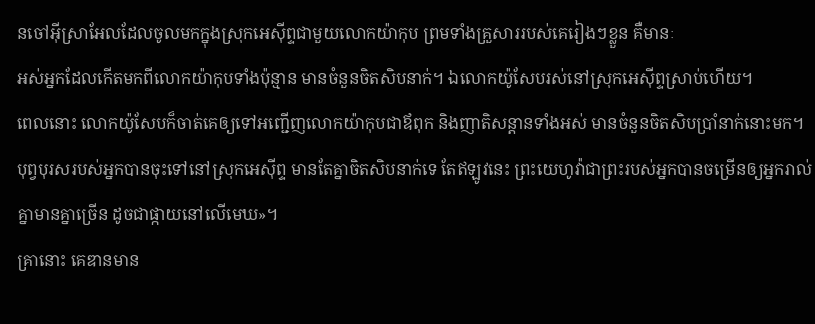នចៅអ៊ីស្រាអែលដែលចូលមកក្នុងស្រុកអេស៊ីព្ទជាមួយលោកយ៉ាកុប ព្រមទាំងគ្រួសាររបស់គេរៀងៗខ្លួន គឺមានៈ
អស់អ្នកដែលកើតមកពីលោកយ៉ាកុបទាំងប៉ុន្មាន មានចំនួនចិតសិបនាក់។ ឯលោកយ៉ូសែបរស់នៅស្រុកអេស៊ីព្ទស្រាប់ហើយ។
ពេលនោះ លោកយ៉ូសែបក៏ចាត់គេឲ្យទៅអញ្ជើញលោកយ៉ាកុបជាឪពុក និងញាតិសន្តានទាំងអស់ មានចំនួនចិតសិបប្រាំនាក់នោះមក។
បុព្វបុរសរបស់អ្នកបានចុះទៅនៅស្រុកអេស៊ីព្ទ មានតែគ្នាចិតសិបនាក់ទេ តែឥឡូវនេះ ព្រះយេហូវ៉ាជាព្រះរបស់អ្នកបានចម្រើនឲ្យអ្នករាល់គ្នាមានគ្នាច្រើន ដូចជាផ្កាយនៅលើមេឃ»។
គ្រានោះ គេឌានមាន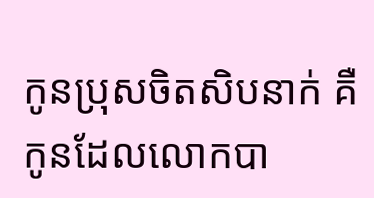កូនប្រុសចិតសិបនាក់ គឺកូនដែលលោកបា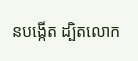នបង្កើត ដ្បិតលោក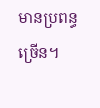មានប្រពន្ធច្រើន។